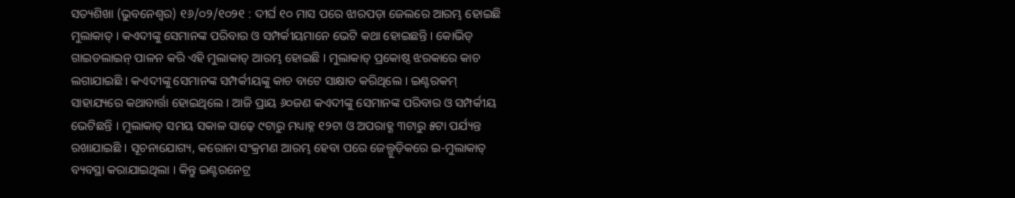ସତ୍ୟଶିଖା (ଭୁବନେଶ୍ୱର) ୧୬/୦୨/୧୦୨୧ : ଦୀର୍ଘ ୧୦ ମାସ ପରେ ଝାରପଡ଼ା ଜେଲରେ ଆରମ୍ଭ ହୋଇଛି ମୁଲାକାତ୍ । କଏଦୀଙ୍କୁ ସେମାନଙ୍କ ପରିବାର ଓ ସମ୍ପର୍କୀୟମାନେ ଭେଟି କଥା ହୋଇଛନ୍ତି । କୋଭିଡ୍ ଗାଇଡଲାଇନ୍ ପାଳନ କରି ଏହି ମୁଲାକାତ୍ ଆରମ୍ଭ ହୋଇଛି । ମୁଲାକାତ୍ ପ୍ରକୋଷ୍ଠ ଝରକାରେ କାଚ ଲଗାଯାଇଛି । କଏଦୀଙ୍କୁ ସେମାନଙ୍କ ସମ୍ପର୍କୀୟଙ୍କୁ କାଚ ବାଟେ ସାକ୍ଷାତ କରିଥିଲେ । ଇଣ୍ଟରକମ୍ ସାହାଯ୍ୟରେ କଥାବାର୍ତ୍ତା ହୋଇଥିଲେ । ଆଜି ପ୍ରାୟ ୬୦ଜଣ କଏଦୀଙ୍କୁ ସେମାନଙ୍କ ପରିବାର ଓ ସମ୍ପର୍କୀୟ ଭେଟିଛନ୍ତି । ମୁଲାକାତ୍ ସମୟ ସକାଳ ସାଢ଼େ ୯ଟାରୁ ମଧ୍ୟାହ୍ନ ୧୨ଟା ଓ ଅପରାହ୍ଣ ୩ଟାରୁ ୫ଟା ପର୍ଯ୍ୟନ୍ତ ରଖାଯାଇଛି । ସୂଚନାଯୋଗ୍ୟ, କରୋନା ସଂକ୍ରମଣ ଆରମ୍ଭ ହେବା ପରେ ଜେଲ୍ଗୁଡ଼ିକରେ ଇ-ମୁଲାକାତ୍ ବ୍ୟବସ୍ଥା କରାଯାଇଥିଲା । କିନ୍ତୁ ଇଣ୍ଟରନେଟ୍ର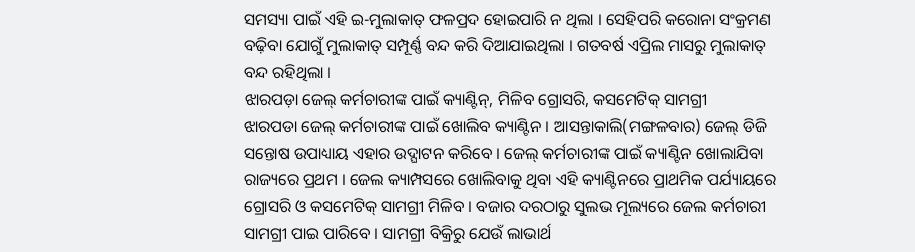ସମସ୍ୟା ପାଇଁ ଏହି ଇ-ମୁଲାକାତ୍ ଫଳପ୍ରଦ ହୋଇପାରି ନ ଥିଲା । ସେହିପରି କରୋନା ସଂକ୍ରମଣ ବଢ଼ିବା ଯୋଗୁଁ ମୁଲାକାତ୍ ସମ୍ପୂର୍ଣ୍ଣ ବନ୍ଦ କରି ଦିଆଯାଇଥିଲା । ଗତବର୍ଷ ଏପ୍ରିଲ ମାସରୁ ମୁଲାକାତ୍ ବନ୍ଦ ରହିଥିଲା ।
ଝାରପଡ଼ା ଜେଲ୍ କର୍ମଚାରୀଙ୍କ ପାଇଁ କ୍ୟାଣ୍ଟିନ୍, ମିଳିବ ଗ୍ରୋସରି, କସମେଟିକ୍ ସାମଗ୍ରୀ
ଝାରପଡା ଜେଲ୍ କର୍ମଚାରୀଙ୍କ ପାଇଁ ଖୋଲିବ କ୍ୟାଣ୍ଟିନ । ଆସନ୍ତାକାଲି(ମଙ୍ଗଳବାର) ଜେଲ୍ ଡିଜି ସନ୍ତୋଷ ଉପାଧ୍ୟାୟ ଏହାର ଉଦ୍ଘାଟନ କରିବେ । ଜେଲ୍ କର୍ମଚାରୀଙ୍କ ପାଇଁ କ୍ୟାଣ୍ଟିନ ଖୋଲାଯିବା ରାଜ୍ୟରେ ପ୍ରଥମ । ଜେଲ କ୍ୟାମ୍ପସରେ ଖୋଲିବାକୁ ଥିବା ଏହି କ୍ୟାଣ୍ଟିନରେ ପ୍ରାଥମିକ ପର୍ଯ୍ୟାୟରେ ଗ୍ରୋସରି ଓ କସମେଟିକ୍ ସାମଗ୍ରୀ ମିଳିବ । ବଜାର ଦରଠାରୁ ସୁଲଭ ମୂଲ୍ୟରେ ଜେଲ କର୍ମଚାରୀ ସାମଗ୍ରୀ ପାଇ ପାରିବେ । ସାମଗ୍ରୀ ବିକ୍ରିରୁ ଯେଉଁ ଲାଭାର୍ଥ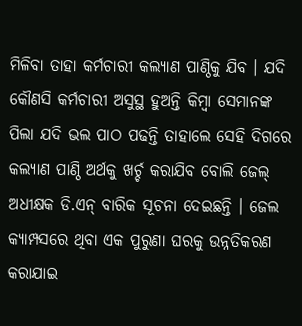ମିଳିବା ତାହା କର୍ମଚାରୀ କଲ୍ୟାଣ ପାଣ୍ଠିକୁ ଯିବ । ଯଦି କୌଣସି କର୍ମଚାରୀ ଅସୁସ୍ଥ ହୁଅନ୍ତି କିମ୍ବା ସେମାନଙ୍କ ପିଲା ଯଦି ଭଲ ପାଠ ପଢନ୍ତି ତାହାଲେ ସେହି ଦିଗରେ କଲ୍ୟାଣ ପାଣ୍ଠି ଅର୍ଥକୁ ଖର୍ଚ୍ଚ କରାଯିବ ବୋଲି ଜେଲ୍ ଅଧୀକ୍ଷକ ଡି.ଏନ୍ ବାରିକ ସୂଚନା ଦେଇଛନ୍ତି । ଜେଲ କ୍ୟାମ୍ପସରେ ଥିବା ଏକ ପୁରୁଣା ଘରକୁ ଉନ୍ନତିକରଣ କରାଯାଇ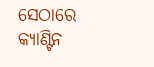ସେଠାରେ କ୍ୟାଣ୍ଟିନ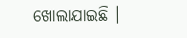ଖୋଲାଯାଇଛି ।